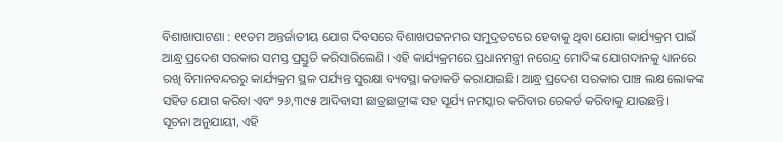ବିଶାଖାପାଟଣା : ୧୧ତମ ଅନ୍ତର୍ଜାତୀୟ ଯୋଗ ଦିବସରେ ବିଶାଖପଟ୍ଟନମର ସମୁଦ୍ରତଟରେ ହେବାକୁ ଥିବା ଯୋଗା କାର୍ଯ୍ୟକ୍ରମ ପାଇଁ ଆନ୍ଧ୍ର ପ୍ରଦେଶ ସରକାର ସମସ୍ତ ପ୍ରସ୍ତୁତି କରିସାରିଲେଣି । ଏହି କାର୍ଯ୍ୟକ୍ରମରେ ପ୍ରଧାନମନ୍ତ୍ରୀ ନରେନ୍ଦ୍ର ମୋଦିଙ୍କ ଯୋଗଦାନକୁ ଧ୍ୟାନରେ ରଖି ବିମାନବନ୍ଦରରୁ କାର୍ଯ୍ୟକ୍ରମ ସ୍ଥଳ ପର୍ଯ୍ୟନ୍ତ ସୁରକ୍ଷା ବ୍ୟବସ୍ଥା କଡାକଡି କରାଯାଇଛି। ଆନ୍ଧ୍ର ପ୍ରଦେଶ ସରକାର ପାଞ୍ଚ ଲକ୍ଷ ଲୋକଙ୍କ ସହିତ ଯୋଗ କରିବା ଏବଂ ୨୬,୩୯୫ ଆଦିବାସୀ ଛାତ୍ରଛାତ୍ରୀଙ୍କ ସହ ସୂର୍ଯ୍ୟ ନମସ୍କାର କରିବାର ରେକର୍ଡ କରିବାକୁ ଯାଉଛନ୍ତି।
ସୂଚନା ଅନୁଯାୟୀ, ଏହି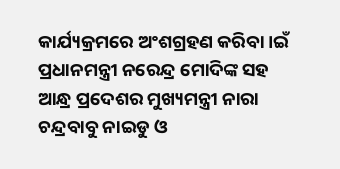କାର୍ଯ୍ୟକ୍ରମରେ ଅଂଶଗ୍ରହଣ କରିବା ।ଇଁ ପ୍ରଧାନମନ୍ତ୍ରୀ ନରେନ୍ଦ୍ର ମୋଦିଙ୍କ ସହ ଆନ୍ଧ୍ର ପ୍ରଦେଶର ମୁଖ୍ୟମନ୍ତ୍ରୀ ନାରା ଚନ୍ଦ୍ରବାବୁ ନାଇଡୁ ଓ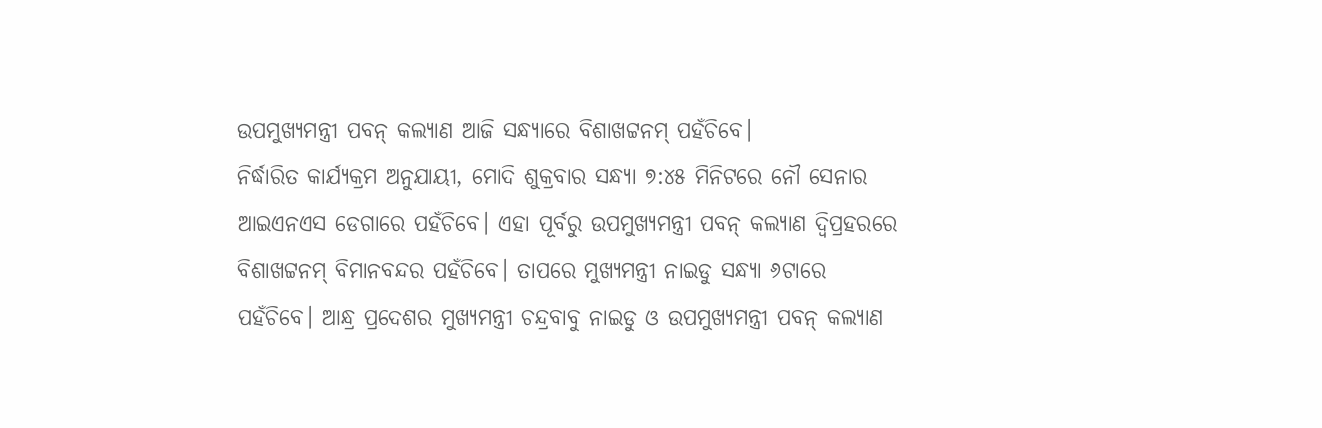ଉପମୁଖ୍ୟମନ୍ତ୍ରୀ ପବନ୍ କଲ୍ୟାଣ ଆଜି ସନ୍ଧ୍ୟାରେ ବିଶାଖଟ୍ଟନମ୍ ପହଁଚିବେ।
ନିର୍ଦ୍ଧାରିତ କାର୍ଯ୍ୟକ୍ରମ ଅନୁଯାୟୀ, ମୋଦି ଶୁକ୍ରବାର ସନ୍ଧ୍ୟା ୭:୪୫ ମିନିଟରେ ନୌ ସେନାର ଆଇଏନଏସ ଡେଗାରେ ପହଁଚିବେ। ଏହା ପୂର୍ବରୁ ଉପମୁଖ୍ୟମନ୍ତ୍ରୀ ପବନ୍ କଲ୍ୟାଣ ଦ୍ୱିପ୍ରହରରେ ବିଶାଖଟ୍ଟନମ୍ ବିମାନବନ୍ଦର ପହଁଚିବେ। ତାପରେ ମୁଖ୍ୟମନ୍ତ୍ରୀ ନାଇଡୁ ସନ୍ଧ୍ୟା ୬ଟାରେ ପହଁଚିବେ। ଆନ୍ଧ୍ର ପ୍ରଦେଶର ମୁଖ୍ୟମନ୍ତ୍ରୀ ଚନ୍ଦ୍ରବାବୁ ନାଇଡୁ ଓ ଉପମୁଖ୍ୟମନ୍ତ୍ରୀ ପବନ୍ କଲ୍ୟାଣ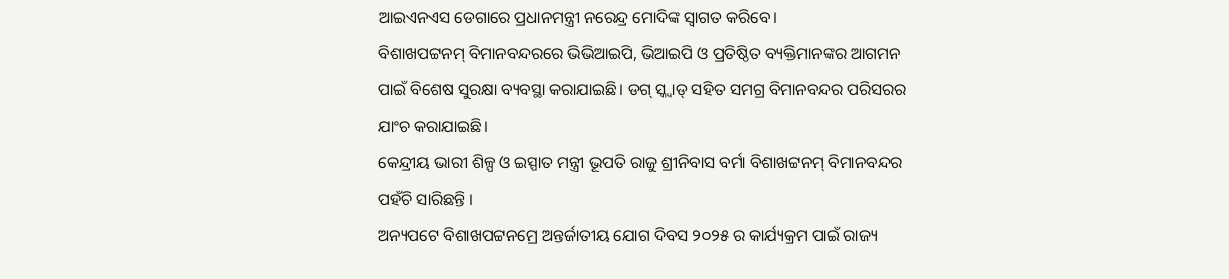ଆଇଏନଏସ ଡେଗାରେ ପ୍ରଧାନମନ୍ତ୍ରୀ ନରେନ୍ଦ୍ର ମୋଦିଙ୍କ ସ୍ୱାଗତ କରିବେ।
ବିଶାଖପଟ୍ଟନମ୍ ବିମାନବନ୍ଦରରେ ଭିଭିଆଇପି, ଭିଆଇପି ଓ ପ୍ରତିଷ୍ଠିତ ବ୍ୟକ୍ତିମାନଙ୍କର ଆଗମନ ପାଇଁ ବିଶେଷ ସୁରକ୍ଷା ବ୍ୟବସ୍ଥା କରାଯାଇଛି। ଡଗ୍ ସ୍କ୍ୱାଡ୍ ସହିତ ସମଗ୍ର ବିମାନବନ୍ଦର ପରିସରର ଯାଂଚ କରାଯାଇଛି।
କେନ୍ଦ୍ରୀୟ ଭାରୀ ଶିଳ୍ପ ଓ ଇସ୍ପାତ ମନ୍ତ୍ରୀ ଭୂପତି ରାଜୁ ଶ୍ରୀନିବାସ ବର୍ମା ବିଶାଖଟ୍ଟନମ୍ ବିମାନବନ୍ଦର ପହଁଚି ସାରିଛନ୍ତି ।
ଅନ୍ୟପଟେ ବିଶାଖପଟ୍ଟନମ୍ରେ ଅନ୍ତର୍ଜାତୀୟ ଯୋଗ ଦିବସ ୨୦୨୫ ର କାର୍ଯ୍ୟକ୍ରମ ପାଇଁ ରାଜ୍ୟ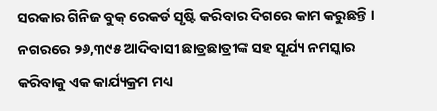ସରକାର ଗିନିଜ ବୁକ୍ ରେକର୍ଡ ସୃଷ୍ଟି କରିବାର ଦିଗରେ କାମ କରୁଛନ୍ତି ।
ନଗରରେ ୨୬,୩୯୫ ଆଦିବାସୀ ଛାତ୍ରଛାତ୍ରୀଙ୍କ ସହ ସୂର୍ଯ୍ୟ ନମସ୍କାର କରିବାକୁ ଏକ କାର୍ଯ୍ୟକ୍ରମ ମଧ୍ୟ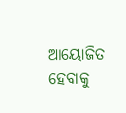ଆୟୋଜିତ ହେବାକୁ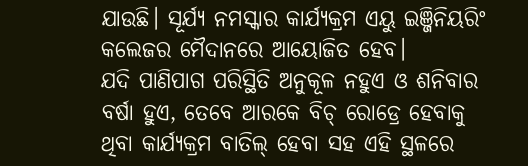ଯାଉଛି। ସୂର୍ଯ୍ୟ ନମସ୍କାର କାର୍ଯ୍ୟକ୍ରମ ଏୟୁ ଇଞ୍ଜିନିୟରିଂ କଲେଜର ମୈଦାନରେ ଆୟୋଜିତ ହେବ।
ଯଦି ପାଣିପାଗ ପରିସ୍ଥିତି ଅନୁକୂଳ ନହୁଏ ଓ ଶନିବାର ବର୍ଷା ହୁଏ, ତେବେ ଆରକେ ବିଚ୍ ରୋଡ୍ରେ ହେବାକୁ ଥିବା କାର୍ଯ୍ୟକ୍ରମ ବାତିଲ୍ ହେବା ସହ ଏହି ସ୍ଥଳରେ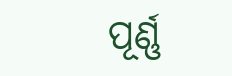ପୂର୍ଣ୍ଣ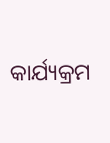କାର୍ଯ୍ୟକ୍ରମ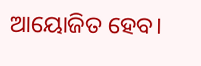ଆୟୋଜିତ ହେବ।